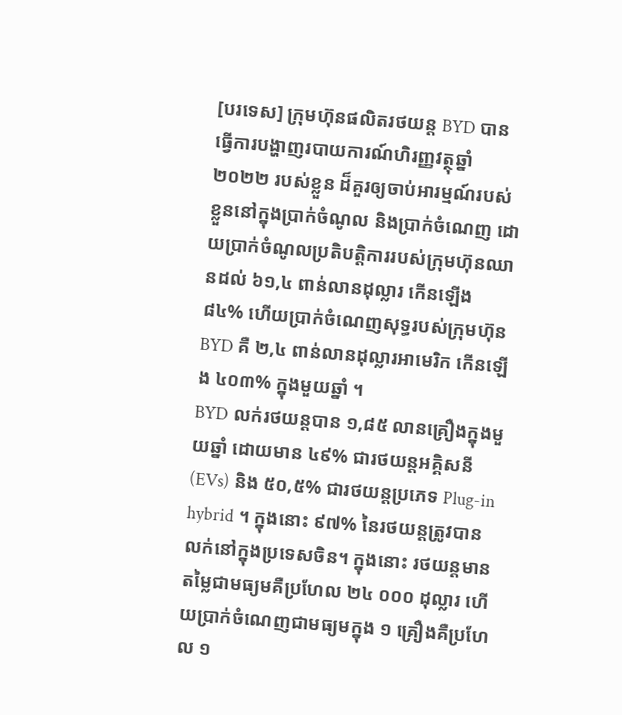[បរទេស] ក្រុមហ៊ុនផលិតរថយន្ត BYD បានធ្វើការបង្ហាញរបាយការណ៍ហិរញ្ញវត្ថុឆ្នាំ ២០២២ របស់ខ្លួន ដ៏គួរឲ្យចាប់អារម្មណ៍របស់ខ្លួននៅក្នុងប្រាក់ចំណូល និងប្រាក់ចំណេញ ដោយប្រាក់ចំណូលប្រតិបត្តិការរបស់ក្រុមហ៊ុនឈានដល់ ៦១,៤ ពាន់លានដុល្លារ កើនឡើង ៨៤% ហើយប្រាក់ចំណេញសុទ្ធរបស់ក្រុមហ៊ុន BYD គឺ ២,៤ ពាន់លានដុល្លារអាមេរិក កើនឡើង ៤០៣% ក្នុងមួយឆ្នាំ ។
BYD លក់រថយន្តបាន ១,៨៥ លានគ្រឿងក្នុងមួយឆ្នាំ ដោយមាន ៤៩% ជារថយន្តអគ្គិសនី (EVs) និង ៥០,៥% ជារថយន្តប្រភេទ Plug-in hybrid ។ ក្នុងនោះ ៩៧% នៃរថយន្តត្រូវបានលក់នៅក្នុងប្រទេសចិន។ ក្នុងនោះ រថយន្តមានតម្លៃជាមធ្យមគឺប្រហែល ២៤ ០០០ ដុល្លារ ហើយប្រាក់ចំណេញជាមធ្យមក្នុង ១ គ្រឿងគឺប្រហែល ១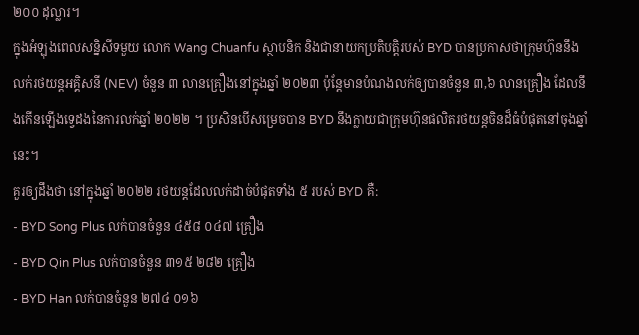២០០ ដុល្លារ។
ក្នុងអំឡុងពេលសន្និសីទមួយ លោក Wang Chuanfu ស្ថាបនិក និងជានាយកប្រតិបត្តិរបស់ BYD បានប្រកាសថាក្រុមហ៊ុននឹងលក់រថយន្តអគ្គិសនី (NEV) ចំនួន ៣ លានគ្រឿងនៅក្នុងឆ្នាំ ២០២៣ ប៉ុន្តែមានបំណងលក់ឲ្យបានចំនួន ៣,៦ លានគ្រឿង ដែលនឹងកើនឡើងទ្វេដងនៃការលក់ឆ្នាំ ២០២២ ។ ប្រសិនបើសម្រេចបាន BYD នឹងក្លាយជាក្រុមហ៊ុនផលិតរថយន្តចិនដ៏ធំបំផុតនៅចុងឆ្នាំនេះ។
គួរឲ្យដឹងថា នៅក្នុងឆ្នាំ ២០២២ រថយន្តដែលលក់ដាច់បំផុតទាំង ៥ របស់ BYD គឺ:
- BYD Song Plus លក់បានចំនួន ៤៥៨ ០៤៧ គ្រឿង
- BYD Qin Plus លក់បានចំនួន ៣១៥ ២៨២ គ្រឿង
- BYD Han លក់បានចំនួន ២៧៤ ០១៦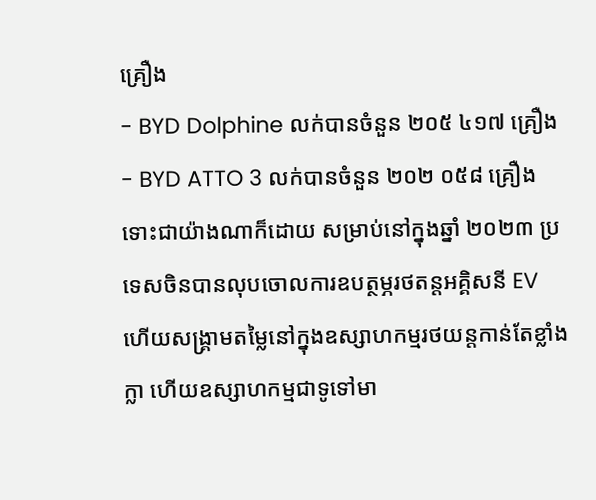គ្រឿង
- BYD Dolphine លក់បានចំនួន ២០៥ ៤១៧ គ្រឿង
- BYD ATTO 3 លក់បានចំនួន ២០២ ០៥៨ គ្រឿង
ទោះជាយ៉ាងណាក៏ដោយ សម្រាប់នៅក្នុងឆ្នាំ ២០២៣ ប្រទេសចិនបានលុបចោលការឧបត្ថម្ភរថតន្តអគ្គិសនី EV ហើយសង្គ្រាមតម្លៃនៅក្នុងឧស្សាហកម្មរថយន្តកាន់តែខ្លាំងក្លា ហើយឧស្សាហកម្មជាទូទៅមា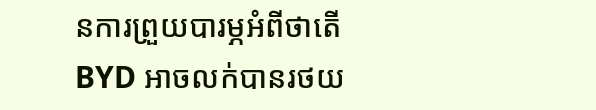នការព្រួយបារម្ភអំពីថាតើ BYD អាចលក់បានរថយ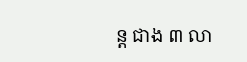ន្ត ជាង ៣ លា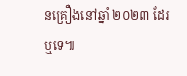នគ្រឿងនៅឆ្នាំ ២០២៣ ដែរឬទេ៕